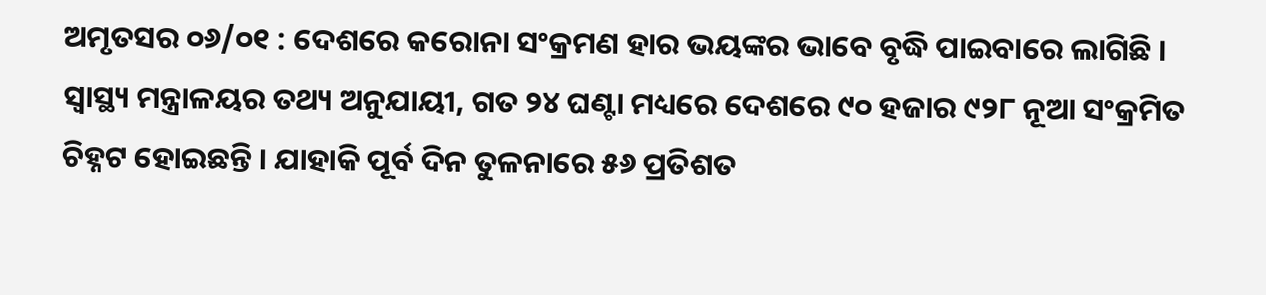ଅମୃତସର ୦୬/୦୧ : ଦେଶରେ କରୋନା ସଂକ୍ରମଣ ହାର ଭୟଙ୍କର ଭାବେ ବୃଦ୍ଧି ପାଇବାରେ ଲାଗିଛି । ସ୍ବାସ୍ଥ୍ୟ ମନ୍ତ୍ରାଳୟର ତଥ୍ୟ ଅନୁଯାୟୀ, ଗତ ୨୪ ଘଣ୍ଟା ମଧ୍ୟରେ ଦେଶରେ ୯୦ ହଜାର ୯୨୮ ନୂଆ ସଂକ୍ରମିତ ଚିହ୍ନଟ ହୋଇଛନ୍ତି । ଯାହାକି ପୂର୍ବ ଦିନ ତୁଳନାରେ ୫୬ ପ୍ରତିଶତ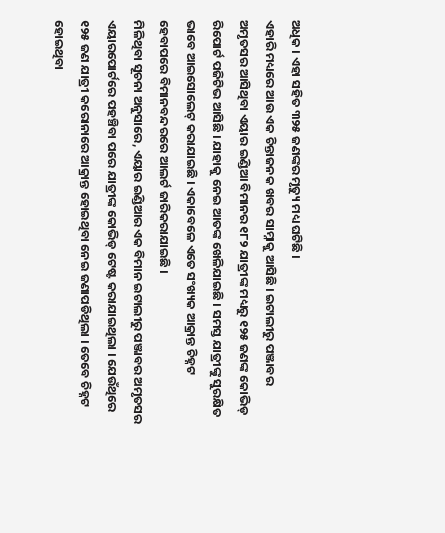ଅଧିକ । ଏହା ସହିତ ୩୨୫ ଜଣଙ୍କର ମୃତ୍ୟୁ ମଧ୍ୟ ଘଟିଛି ।
ଏହାରି ମଧ୍ୟରେ ଆଉ ଏକ ଚିନ୍ତାଜନକ ଖବର ସାମ୍ନାକୁ ଆସିଛି । ଇଟାଲୀରୁ ପଞ୍ଜାବର ଅମୃତସର ଆସିଥିବା ଏୟାର ଇଣ୍ଡିଆ ବିମାନର ୧୮୨ ଯାତ୍ରୀଙ୍କ ମଧ୍ୟରୁ ୧୨୫ ଜଣଙ୍କ କୋଭିଡ୍ ରିପୋର୍ଟ ପଜିଟିଭ ଆସିଛି । ଯାହାକୁ ନେଇ ଆତଙ୍କ ଖେଳିଯାଇଛି । ସମସ୍ତ ଯାତ୍ରୀଙ୍କୁ ସୁରକ୍ଷିତ ଭାବେ ଆଇସୋଲେଟ୍ କରାଯାଇଛି । ଏକାବେଳେ ଏତେ ସଂଖ୍ୟକ ଆକ୍ରାନ୍ତ ଚିହ୍ନଟ ହେବାପରେ ବିମାନବନ୍ଦରରେ ଆଲର୍ଟ ଜାରିକରାଯାଇଛି ।
ମିଳିଥିବା ସୂଚନା ଅନୁସାରେ, ଏୟାର ଇଣ୍ଡିଆର ଏକ ବିମାନ ଇଟାଲୀରୁ ପଞ୍ଜାବର ଅମୃତସର ଏୟାରପୋର୍ଟରେ ପହଞ୍ଚିବା ପରେ ଯାତ୍ରୀଙ୍କ କୋଭିଡ୍ ଟେଷ୍ଟ କରାଯାଇଥିଲା । ଯେଉଁଥିରେ ୧୨୫ ଜଣ ଯାତ୍ରୀ କରୋନାରେ ଆକ୍ରାନ୍ତ ହୋଇଥିବା ନେଇ ଜଣାପଡିଥିଲା । ତେବେ ଚିହ୍ନଟ ହୋଇଥିବା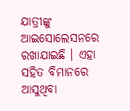ଯାତ୍ରୀଙ୍କୁ ଆଇସୋଲେସନରେ ରଖାଯାଇଛି । ଏହା ସହିତ ବିମାନରେ ଆସୁଥିବା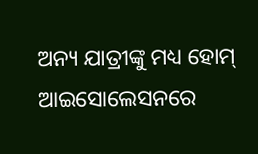ଅନ୍ୟ ଯାତ୍ରୀଙ୍କୁ ମଧ୍ୟ ହୋମ୍ ଆଇସୋଲେସନରେ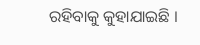ରହିବାକୁ କୁହାଯାଇଛି ।